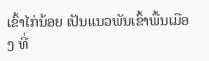ເຂົ້າໄກ່ນ້ອຍ ເປັນແນວພັນເຂົ້າພື້ນເມືອງ ທີ່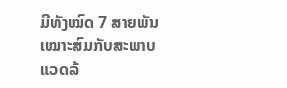ມີທັງໝົດ 7 ສາຍພັນ ເໝາະສົມກັບສະພາບແວດລ້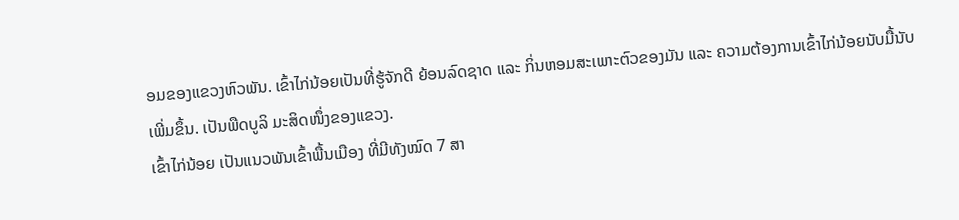ອມຂອງແຂວງຫົວພັນ. ເຂົ້າໄກ່ນ້ອຍເປັນທີ່ຮູ້ຈັກດີ ຍ້ອນລົດຊາດ ແລະ ກິ່ນຫອມສະເພາະຕົວຂອງມັນ ແລະ ຄວາມຕ້ອງການເຂົ້າໄກ່ນ້ອຍນັບມື້ນັບເພີ່ມຂຶ້ນ. ເປັນພືດບູລິ ມະສິດໜຶ່ງຂອງແຂວງ.
ເຂົ້າໄກ່ນ້ອຍ ເປັນແນວພັນເຂົ້າພື້ນເມືອງ ທີ່ມີທັງໝົດ 7 ສາ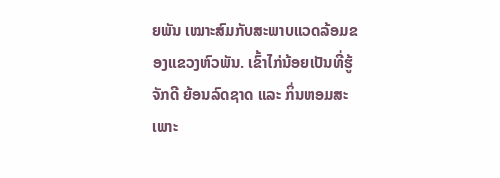ຍພັນ ເໝາະສົມກັບສະພາບແວດລ້ອມຂອງແຂວງຫົວພັນ. ເຂົ້າໄກ່ນ້ອຍເປັນທີ່ຮູ້ຈັກດີ ຍ້ອນລົດຊາດ ແລະ ກິ່ນຫອມສະເພາະ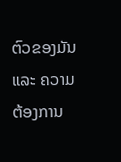ຕົວຂອງມັນ ແລະ ຄວາມຕ້ອງການ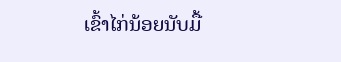ເຂົ້າໄກ່ນ້ອຍນັບມື້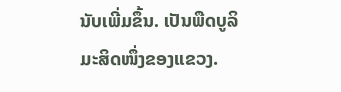ນັບເພີ່ມຂຶ້ນ. ເປັນພືດບູລິ ມະສິດໜຶ່ງຂອງແຂວງ.